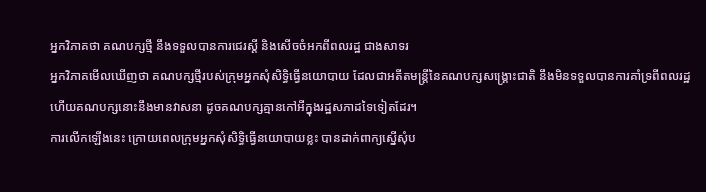អ្នកវិភាគថា គណបក្សថ្មី នឹងទទួលបានការជេរស្ដី និងសើចចំអកពីពលរដ្ឋ ជាងសាទរ
អ្នកវិភាគមើលឃើញថា គណបក្សថ្មីរបស់ក្រុមអ្នកសុំសិទ្ធិធ្វើនយោបាយ ដែលជាអតីតមន្ត្រីនៃគណបក្សសង្គ្រោះជាតិ នឹងមិនទទួលបានការគាំទ្រពីពលរដ្ឋ ហើយគណបក្សនោះនឹងមានវាសនា ដូចគណបក្សគ្មានកៅអីក្នុងរដ្ឋសភាដទៃទៀតដែរ។
ការលើកឡើងនេះ ក្រោយពេលក្រុមអ្នកសុំសិទ្ធិធ្វើនយោបាយខ្លះ បានដាក់ពាក្យស្នើសុំប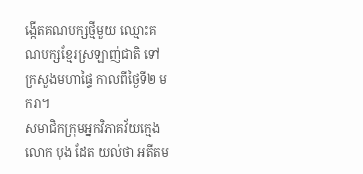ង្កើតគណបក្សថ្មីមួយ ឈ្មោះគណបក្សខ្មែរស្រឡាញ់ជាតិ ទៅក្រសួងមហាផ្ទៃ កាលពីថ្ងៃទី២ មករា។
សមាជិកក្រុមអ្នកវិភាគវ័យក្មេង លោក បុង ដែត យល់ថា អតីតម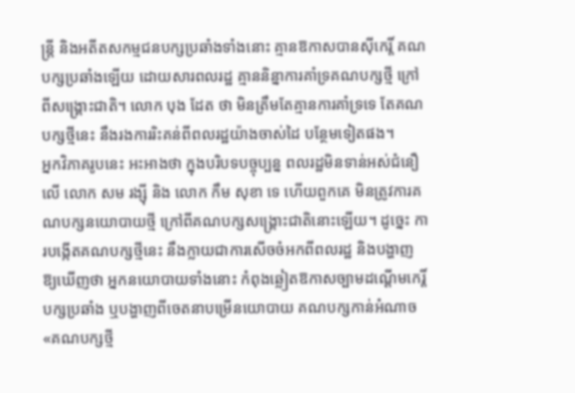ន្ត្រី និងអតីតសកម្មជនបក្សប្រឆាំងទាំងនោះ គ្មានឱកាសបានស៊ីកេរ្តិ៍ គណបក្សប្រឆាំងឡើយ ដោយសារពលរដ្ឋ គ្មាននិន្នាការគាំទ្រគណបក្សថ្មី ក្រៅពីសង្គ្រោះជាតិ។ លោក បុង ដែត ថា មិនត្រឹមតែគ្មានការគាំទ្រទេ តែគណបក្សថ្មីនេះ នឹងរងការរិះគន់ពីពលរដ្ឋយ៉ាងចាស់ដៃ បន្ថែមទៀតផង។
អ្នកវិភាគរូបនេះ អះអាងថា ក្នុងបរិបទបច្ចុប្បន្ន ពលរដ្ឋមិនទាន់អស់ជំនឿលើ លោក សម រង្ស៊ី និង លោក កឹម សុខា ទេ ហើយពួកគេ មិនត្រូវការគណបក្សនយោបាយថ្មី ក្រៅពីគណបក្សសង្គ្រោះជាតិនោះឡើយ។ ដូច្នេះ ការបង្កើតគណបក្សថ្មីនេះ នឹងក្លាយជាការសើចចំអកពីពលរដ្ឋ និងបង្ហាញឱ្យឃើញថា អ្នកនយោបាយទាំងនោះ កំពុងឆ្លៀតឱកាសច្បាមដណ្ដើមកេរ្តិ៍បក្សប្រឆាំង ឬបង្ហាញពីចេតនាបម្រើនយោបាយ គណបក្សកាន់អំណាច«គណបក្សថ្មី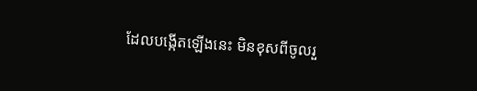ដែលបង្កើតឡើងនេះ មិនខុសពីចូលរួ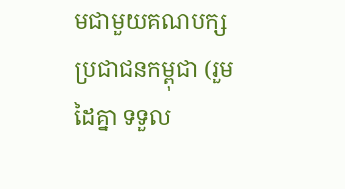មជាមួយគណបក្សប្រជាជនកម្ពុជា (រួមដៃគ្នា ទទួល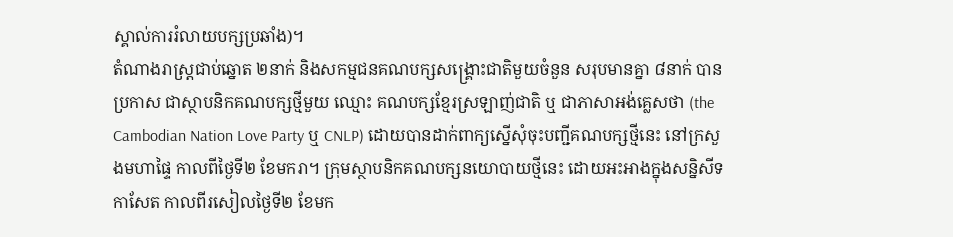ស្គាល់ការរំលាយបក្សប្រឆាំង)។
តំណាងរាស្ត្រជាប់ឆ្នោត ២នាក់ និងសកម្មជនគណបក្សសង្គ្រោះជាតិមួយចំនួន សរុបមានគ្នា ៨នាក់ បានប្រកាស ជាស្ថាបនិកគណបក្សថ្មីមួយ ឈ្មោះ គណបក្សខ្មែរស្រឡាញ់ជាតិ ឬ ជាភាសាអង់គ្លេសថា (the Cambodian Nation Love Party ឬ CNLP) ដោយបានដាក់ពាក្យស្នើសុំចុះបញ្ជីគណបក្សថ្មីនេះ នៅក្រសួងមហាផ្ទៃ កាលពីថ្ងៃទី២ ខែមករា។ ក្រុមស្ថាបនិកគណបក្សនយោបាយថ្មីនេះ ដោយអះអាងក្នុងសន្និសីទកាសែត កាលពីរសៀលថ្ងៃទី២ ខែមក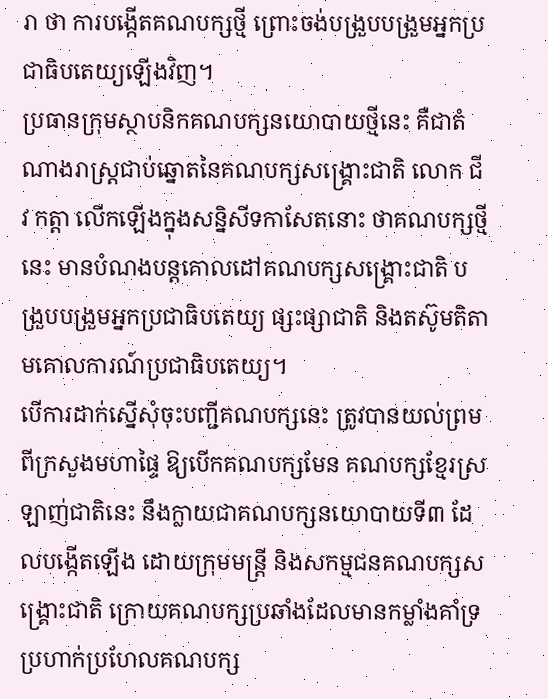រា ថា ការបង្កើតគណបក្សថ្មី ព្រោះចង់បង្រួបបង្រួមអ្នកប្រជាធិបតេយ្យឡើងវិញ។
ប្រធានក្រុមស្ថាបនិកគណបក្សនយោបាយថ្មីនេះ គឺជាតំណាងរាស្ត្រជាប់ឆ្នោតនៃគណបក្សសង្គ្រោះជាតិ លោក ជីវ កត្តា លើកឡើងក្នុងសន្និសីទកាសែតនោះ ថាគណបក្សថ្មីនេះ មានបំណងបន្តគោលដៅគណបក្សសង្គ្រោះជាតិ បង្រួបបង្រួមអ្នកប្រជាធិបតេយ្យ ផ្សះផ្សាជាតិ និងតស៊ូមតិតាមគោលការណ៍ប្រជាធិបតេយ្យ។
បើការដាក់ស្នើសុំចុះបញ្ជីគណបក្សនេះ ត្រូវបានយល់ព្រមពីក្រសួងមហាផ្ទៃ ឱ្យបើកគណបក្សមែន គណបក្សខ្មែរស្រឡាញ់ជាតិនេះ នឹងក្លាយជាគណបក្សនយោបាយទី៣ ដែលបង្កើតឡើង ដោយក្រុមមន្ត្រី និងសកម្មជនគណបក្សសង្គ្រោះជាតិ ក្រោយគណបក្សប្រឆាំងដែលមានកម្លាំងគាំទ្រប្រហាក់ប្រហែលគណបក្ស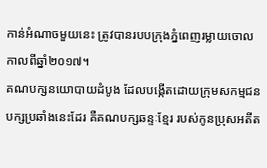កាន់អំណាចមួយនេះ ត្រូវបានរបបក្រុងភ្នំពេញរម្លាយចោល កាលពីឆ្នាំ២០១៧។
គណបក្សនយោបាយដំបូង ដែលបង្កើតដោយក្រុមសកម្មជនបក្សប្រឆាំងនេះដែរ គឺគណបក្សឆន្ទៈខ្មែរ របស់កូនប្រុសអតីត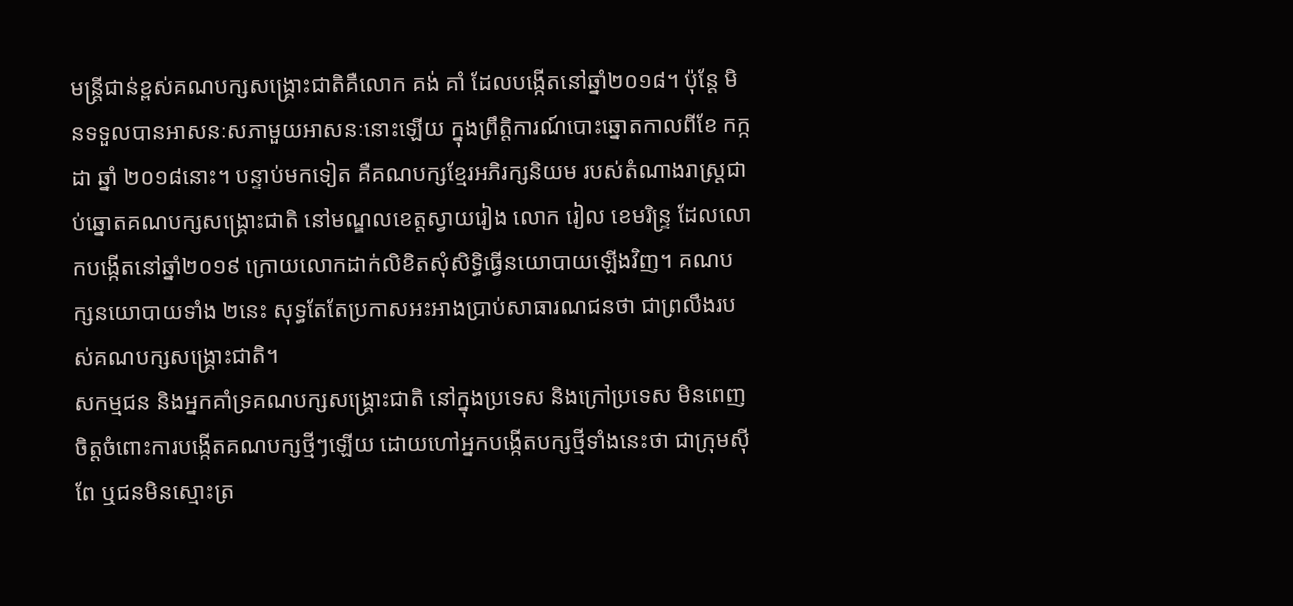មន្ត្រីជាន់ខ្ពស់គណបក្សសង្គ្រោះជាតិគឺលោក គង់ គាំ ដែលបង្កើតនៅឆ្នាំ២០១៨។ ប៉ុន្តែ មិនទទួលបានអាសនៈសភាមួយអាសនៈនោះឡើយ ក្នុងព្រឹត្តិការណ៍បោះឆ្នោតកាលពីខែ កក្កដា ឆ្នាំ ២០១៨នោះ។ បន្ទាប់មកទៀត គឺគណបក្សខ្មែរអភិរក្សនិយម របស់តំណាងរាស្ត្រជាប់ឆ្នោតគណបក្សសង្គ្រោះជាតិ នៅមណ្ឌលខេត្តស្វាយរៀង លោក រៀល ខេមរិន្ទ្រ ដែលលោកបង្កើតនៅឆ្នាំ២០១៩ ក្រោយលោកដាក់លិខិតសុំសិទ្ធិធ្វើនយោបាយឡើងវិញ។ គណបក្សនយោបាយទាំង ២នេះ សុទ្ធតែតែប្រកាសអះអាងប្រាប់សាធារណជនថា ជាព្រលឹងរបស់គណបក្សសង្គ្រោះជាតិ។
សកម្មជន និងអ្នកគាំទ្រគណបក្សសង្គ្រោះជាតិ នៅក្នុងប្រទេស និងក្រៅប្រទេស មិនពេញចិត្តចំពោះការបង្កើតគណបក្សថ្មីៗឡើយ ដោយហៅអ្នកបង្កើតបក្សថ្មីទាំងនេះថា ជាក្រុមស៊ីពែ ឬជនមិនស្មោះត្រ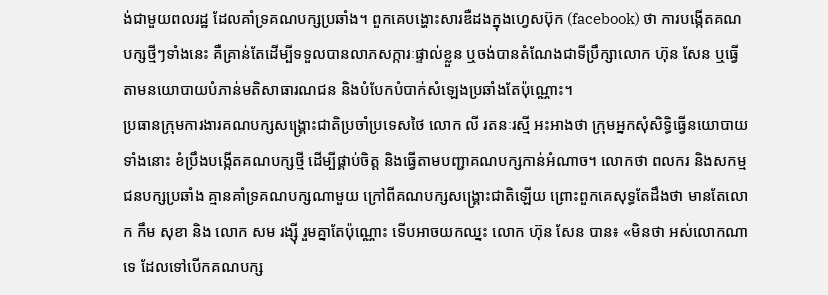ង់ជាមួយពលរដ្ឋ ដែលគាំទ្រគណបក្សប្រឆាំង។ ពួកគេបង្ហោះសារឌឺដងក្នុងហ្វេសប៊ុក (facebook) ថា ការបង្កើតគណបក្សថ្មីៗទាំងនេះ គឺគ្រាន់តែដើម្បីទទួលបានលាភសក្ការៈផ្ទាល់ខ្លួន ឬចង់បានតំណែងជាទីប្រឹក្សាលោក ហ៊ុន សែន ឬធ្វើតាមនយោបាយបំភាន់មតិសាធារណជន និងបំបែកបំបាក់សំឡេងប្រឆាំងតែប៉ុណ្ណោះ។
ប្រធានក្រុមការងារគណបក្សសង្គ្រោះជាតិប្រចាំប្រទេសថៃ លោក លី រតនៈរស្មី អះអាងថា ក្រុមអ្នកសុំសិទ្ធិធ្វើនយោបាយទាំងនោះ ខំប្រឹងបង្កើតគណបក្សថ្មី ដើម្បីផ្គាប់ចិត្ត និងធ្វើតាមបញ្ជាគណបក្សកាន់អំណាច។ លោកថា ពលករ និងសកម្មជនបក្សប្រឆាំង គ្មានគាំទ្រគណបក្សណាមួយ ក្រៅពីគណបក្សសង្គ្រោះជាតិឡើយ ព្រោះពួកគេសុទ្ធតែដឹងថា មានតែលោក កឹម សុខា និង លោក សម រង្ស៊ី រួមគ្នាតែប៉ុណ្ណោះ ទើបអាចយកឈ្នះ លោក ហ៊ុន សែន បាន៖ «មិនថា អស់លោកណាទេ ដែលទៅបើកគណបក្ស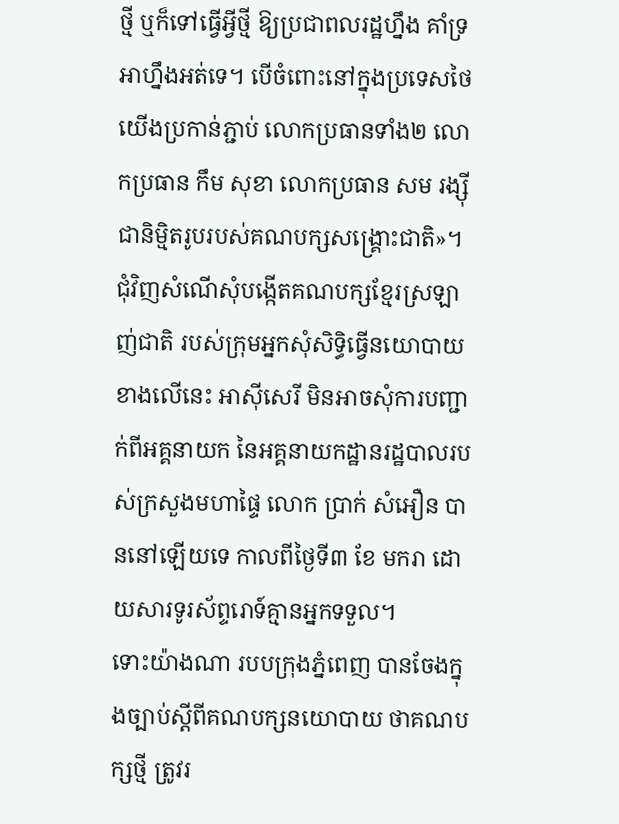ថ្មី ឬក៏ទៅធ្វើអ្វីថ្មី ឱ្យប្រជាពលរដ្ឋហ្នឹង គាំទ្រ អាហ្នឹងអត់ទេ។ បើចំពោះនៅក្នុងប្រទេសថៃ យើងប្រកាន់ភ្ជាប់ លោកប្រធានទាំង២ លោកប្រធាន កឹម សុខា លោកប្រធាន សម រង្ស៊ី ជានិម្មិតរូបរបស់គណបក្សសង្គ្រោះជាតិ»។
ជុំវិញសំណើសុំបង្កើតគណបក្សខ្មែរស្រឡាញ់ជាតិ របស់ក្រុមអ្នកសុំសិទ្ធិធ្វើនយោបាយខាងលើនេះ អាស៊ីសេរី មិនអាចសុំការបញ្ជាក់ពីអគ្គនាយក នៃអគ្គនាយកដ្ឋានរដ្ឋបាលរបស់ក្រសួងមហាផ្ទៃ លោក ប្រាក់ សំអឿន បាននៅឡើយទេ កាលពីថ្ងៃទី៣ ខែ មករា ដោយសារទូរស័ព្ទរោទ៍គ្មានអ្នកទទួល។
ទោះយ៉ាងណា របបក្រុងភ្នំពេញ បានចែងក្នុងច្បាប់ស្ដីពីគណបក្សនយោបាយ ថាគណបក្សថ្មី ត្រូវរ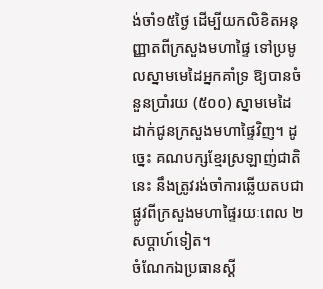ង់ចាំ១៥ថ្ងៃ ដើម្បីយកលិខិតអនុញ្ញាតពីក្រសួងមហាផ្ទៃ ទៅប្រមូលស្នាមមេដៃអ្នកគាំទ្រ ឱ្យបានចំនួនប្រាំរយ (៥០០) ស្នាមមេដៃ ដាក់ជូនក្រសួងមហាផ្ទៃវិញ។ ដូច្នេះ គណបក្សខ្មែរស្រឡាញ់ជាតិនេះ នឹងត្រូវរង់ចាំការឆ្លើយតបជាផ្លូវពីក្រសួងមហាផ្ទៃរយៈពេល ២សប្ដាហ៍ទៀត។
ចំណែកឯប្រធានស្ដី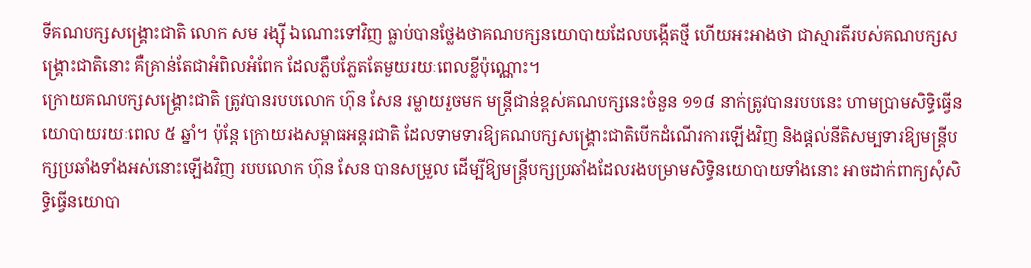ទីគណបក្សសង្គ្រោះជាតិ លោក សម រង្ស៊ី ឯណោះទៅវិញ ធ្លាប់បានថ្លែងថាគណបក្សនយោបាយដែលបង្កើតថ្មី ហើយអះអាងថា ជាស្មារតីរបស់គណបក្សសង្គ្រោះជាតិនោះ គឺគ្រាន់តែជាអំពិលអំពែក ដែលភ្លឹបភ្លែតតែមួយរយៈពេលខ្លីប៉ុណ្ណោះ។
ក្រោយគណបក្សសង្គ្រោះជាតិ ត្រូវបានរបបលោក ហ៊ុន សែន រម្លាយរួចមក មន្ត្រីជាន់ខ្ពស់គណបក្សនេះចំនួន ១១៨ នាក់ត្រូវបានរបបនេះ ហាមប្រាមសិទ្ធិធ្វើនយោបាយរយៈពេល ៥ ឆ្នាំ។ ប៉ុន្តែ ក្រោយរងសម្ពាធអន្តរជាតិ ដែលទាមទារឱ្យគណបក្សសង្គ្រោះជាតិបើកដំណើរការឡើងវិញ និងផ្តល់នីតិសម្បទារឱ្យមន្ត្រីបក្សប្រឆាំងទាំងអស់នោះឡើងវិញ របបលោក ហ៊ុន សែន បានសម្រួល ដើម្បីឱ្យមន្ត្រីបក្សប្រឆាំងដែលរងបម្រាមសិទ្ធិនយោបាយទាំងនោះ អាចដាក់ពាក្យសុំសិទ្ធិធ្វើនយោបា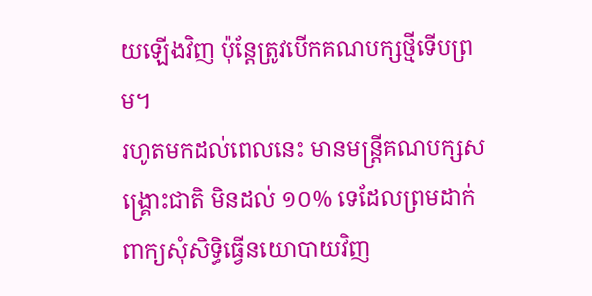យឡើងវិញ ប៉ុន្តែត្រូវបើកគណបក្សថ្មីទើបព្រម។
រហូតមកដល់ពេលនេះ មានមន្ត្រីគណបក្សសង្គ្រោះជាតិ មិនដល់ ១០% ទេដែលព្រមដាក់ពាក្យសុំសិទ្ធិធ្វើនយោបាយវិញ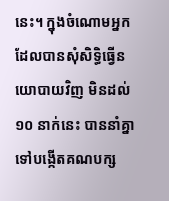នេះ។ ក្នុងចំណោមអ្នក ដែលបានសុំសិទ្ធិធ្វើនយោបាយវិញ មិនដល់ ១០ នាក់នេះ បាននាំគ្នាទៅបង្កើតគណបក្ស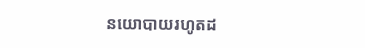នយោបាយរហូតដ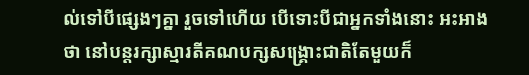ល់ទៅបីផ្សេងៗគ្នា រួចទៅហើយ បើទោះបីជាអ្នកទាំងនោះ អះអាងថា នៅបន្តរក្សាស្មារតីគណបក្សសង្គ្រោះជាតិតែមួយក៏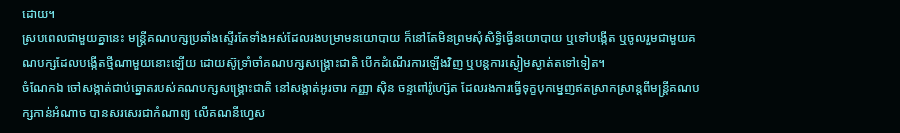ដោយ។
ស្របពេលជាមួយគ្នានេះ មន្ត្រីគណបក្សប្រឆាំងស្ទើរតែទាំងអស់ដែលរងបម្រាមនយោបាយ ក៏នៅតែមិនព្រមសុំសិទ្ធិធ្វើនយោបាយ ឬទៅបង្កើត ឬចូលរួមជាមួយគណបក្សដែលបង្កើតថ្មីណាមួយនោះឡើយ ដោយស៊ូទ្រាំចាំគណបក្សសង្គ្រោះជាតិ បើកដំណើរការឡើងវិញ ឬបន្តការស្ងៀមស្ងាត់តទៅទៀត។
ចំណែកឯ ចៅសង្កាត់ជាប់ឆ្នោតរបស់គណបក្សសង្គ្រោះជាតិ នៅសង្កាត់អូរចារ កញ្ញា ស៊ិន ចន្ទពៅរ៉ូហ្ស៊េត ដែលរងការធ្វើទុក្ខបុកម្នេញឥតស្រាកស្រាន្តពីមន្ត្រីគណបក្សកាន់អំណាច បានសរសេរជាកំណាព្យ លើគណនីហ្វេស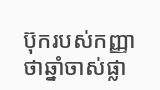ប៊ុករបស់កញ្ញា ថាឆ្នាំចាស់ផ្លា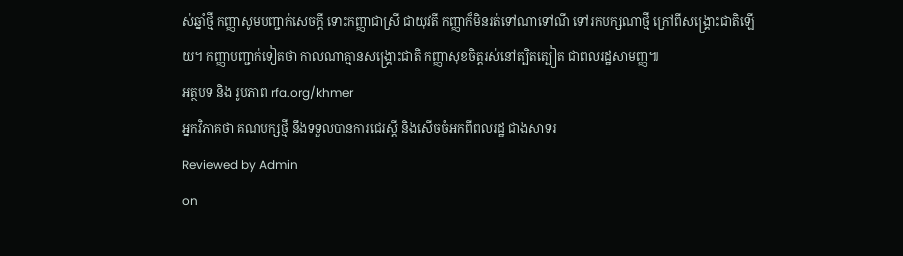ស់ឆ្នាំថ្មី កញ្ញាសូមបញ្ជាក់សេចក្ដី ទោះកញ្ញាជាស្រី ជាយុវតី កញ្ញាក៏មិនរត់ទៅណាទៅណី ទៅរកបក្សណាថ្មី ក្រៅពីសង្គ្រោះជាតិឡើយ។ កញ្ញាបញ្ជាក់ទៀតថា កាលណាគ្មានសង្គ្រោះជាតិ កញ្ញាសុខចិត្តរស់នៅត្បិតត្បៀត ជាពលរដ្ឋសាមញ្ញ៕
អត្ថបទ និង រូបភាព rfa.org/khmer
អ្នកវិភាគថា គណបក្សថ្មី នឹងទទួលបានការជេរស្ដី និងសើចចំអកពីពលរដ្ឋ ជាងសាទរ
Reviewed by Admin
on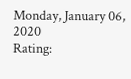Monday, January 06, 2020
Rating: